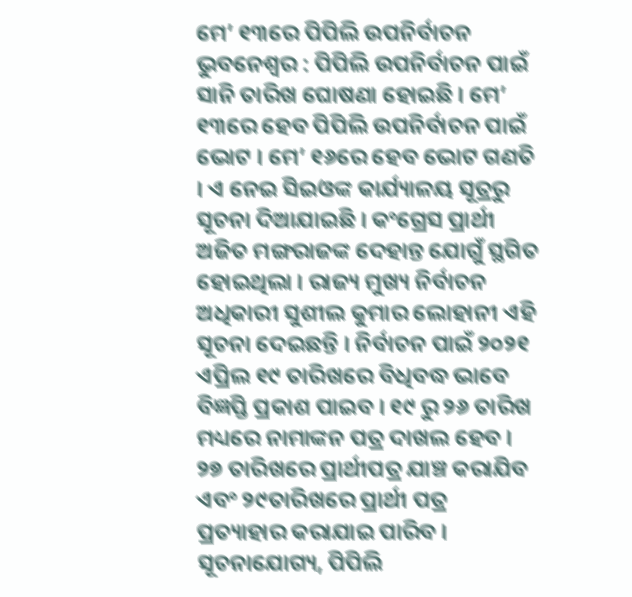ମେ’ ୧୩ରେ ପିପିଲି ଉପନିର୍ବାଚନ
ଭୁବନେଶ୍ୱର : ପିପିଲି ଉପନିର୍ବାଚନ ପାଇଁ ସାନି ତାରିଖ ଘୋଷଣା ହୋଇଛି । ମେ’ ୧୩ରେ ହେବ ପିପିଲି ଉପନିର୍ବାଚନ ପାଇଁ ଭୋଟ । ମେ’ ୧୬ରେ ହେବ ଭୋଟ ଗଣତି । ଏ ନେଇ ସିଇଓଙ୍କ କାର୍ଯ୍ୟାଳୟ ସୂତ୍ରରୁ ସୂଚନା ଦିଆଯାଇଛି । କଂଗ୍ରେସ ପ୍ରାର୍ଥୀ ଅଜିତ ମଙ୍ଗରାଜଙ୍କ ଦେହାନ୍ତ ଯୋଗୁଁ ସ୍ଥଗିତ ହୋଇଥିଲା । ରାଜ୍ୟ ମୁଖ୍ୟ ନିର୍ବାଚନ ଅଧିକାରୀ ସୁଶୀଲ କୁମାର ଲୋହାନୀ ଏହି ସୂଚନା ଦେଇଛନ୍ତି । ନିର୍ବାଚନ ପାଇଁ ୨୦୨୧ ଏପ୍ରିଲ ୧୯ ତାରିଖରେ ବିଧିବଦ୍ଧ ଭାବେ ବିଜ୍ଞପ୍ତି ପ୍ରକାଶ ପାଇବ । ୧୯ ରୁ ୨୬ ତାରିଖ ମଧ୍ୟରେ ନାମାଙ୍କନ ପତ୍ର ଦାଖଲ ହେବ । ୨୭ ତାରିଖରେ ପ୍ରାର୍ଥୀପତ୍ର ଯାଞ୍ଚ କରାଯିବ ଏବଂ ୨୯ତାରିଖରେ ପ୍ରାର୍ଥୀ ପତ୍ର ପ୍ରତ୍ୟାହାର କରାଯାଇ ପାରିବ ।
ସୂଚନାଯୋଗ୍ୟ, ପିପିଲି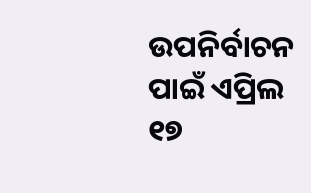ଉପନିର୍ବାଚନ ପାଇଁ ଏପ୍ରିଲ ୧୭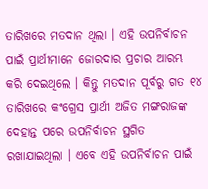ତାରିଖରେ ମତଦାନ ଥିଲା । ଏହି ଉପନିର୍ବାଚନ ପାଇଁ ପ୍ରାର୍ଥୀମାନେ ଜୋରଦାର ପ୍ରଚାର ଆରମ୍ଭ କରି ଦେଇଥିଲେ । କିନ୍ତୁ ମତଦାନ ପୂର୍ବରୁ ଗତ ୧୪ ତାରିଖରେ କଂଗ୍ରେସ ପ୍ରାର୍ଥୀ ଅଜିତ ମଙ୍ଗରାଜଙ୍କ ଦେହାନ୍ତ ପରେ ଉପନିର୍ବାଚନ ସ୍ଥଗିତ ରଖାଯାଇଥିଲା । ଏବେ ଏହି ଉପନିର୍ବାଚନ ପାଇଁ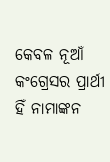କେବଳ ନୂଆଁ କଂଗ୍ରେସର ପ୍ରାର୍ଥୀ ହିଁ ନାମାଙ୍କନ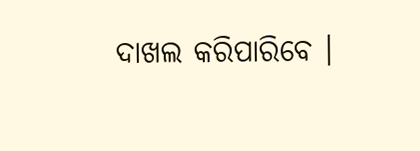ଦାଖଲ କରିପାରିବେ ।